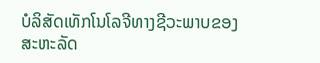ບໍລິສັດເທັກໂນໂລຈີທາງຊີວະພາບຂອງສະຫະລັດ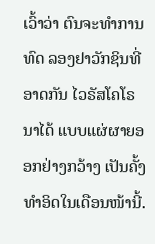ເວົ້າວ່າ ຕົນຈະທໍາການທົດ ລອງຢາວັກຊິນທີ່ອາດກັນ ໄວຣັສໂຄໂຣນາໄດ້ ແບບແຜ່ຜາຍອອກຢ່າງກວ້າງ ເປັນຄັ້ງທໍາອິດໃນເດືອນໜ້ານີ້.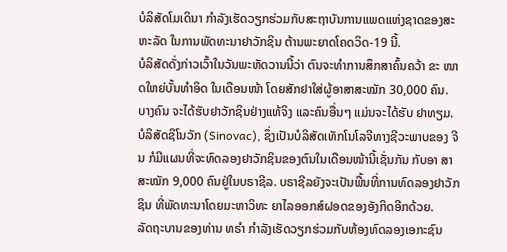ບໍລິສັດໂມເດິນາ ກໍາລັງເຮັດວຽກຮ່ວມກັບສະຖາບັນການແພດແຫ່ງຊາດຂອງສະ ຫະລັດ ໃນການພັດທະນາຢາວັກຊິນ ຕ້ານພະຍາດໂຄດວິດ-19 ນີ້.
ບໍລິສັດດັ່ງກ່າວເວົ້າໃນວັນພະຫັດວານນີ້ວ່າ ຕົນຈະທໍາການສຶກສາຄົ້ນຄວ້າ ຂະ ໜາດໃຫຍ່ບັ້ນທໍາອິດ ໃນເດືອນໜ້າ ໂດຍສັກຢາໃສ່ຜູ້ອາສາສະໝັກ 30,000 ຄົນ. ບາງຄົນ ຈະໄດ້ຮັບຢາວັກຊິນຢ່າງແທ້ຈິງ ແລະຄົນອື່ນໆ ແມ່ນຈະໄດ້ຮັບ ຢາທຽມ.
ບໍລິສັດຊິໂນວັກ (Sinovac), ຊຶ່ງເປັນບໍລິສັດເທັກໂນໂລຈີທາງຊີວະພາບຂອງ ຈີນ ກໍມີແຜນທີ່ຈະທົດລອງຢາວັກຊິນຂອງຕົນໃນເດືອນໜ້ານີ້ເຊັ່ນກັນ ກັບອາ ສາສະໝັກ 9,000 ຄົນຢູ່ໃນບຣາຊີລ. ບຣາຊີລຍັງຈະເປັນພື້ນທີ່ການທົດລອງຢາວັກຊິນ ທີ່ພັດທະນາໂດຍມະຫາວິທະ ຍາໄລອອກສ໌ຝອດຂອງອັງກິດອີກດ້ວຍ.
ລັດຖະບານຂອງທ່ານ ທຣໍາ ກໍາລັງເຮັດວຽກຮ່ວມກັບຫ້ອງທົດລອງເອກະຊົນ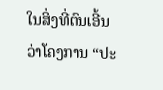ໃນສິ່ງທີ່ຕົນເອີ້ນວ່າໂຄງການ “ປະ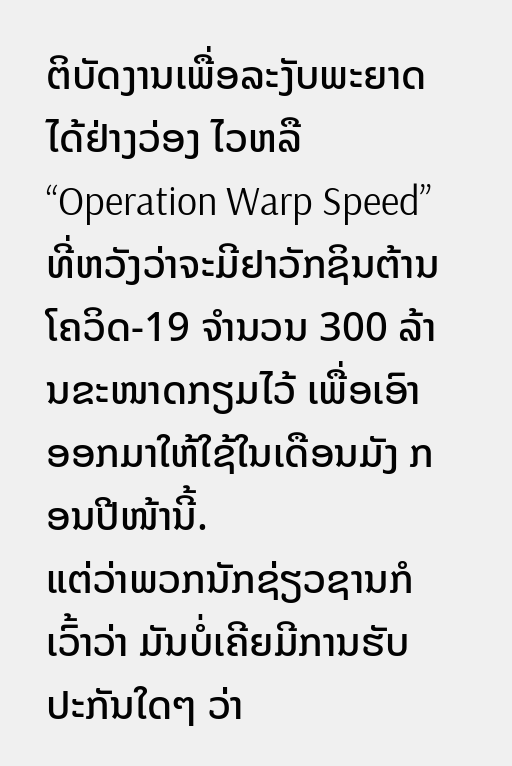ຕິບັດງານເພື່ອລະງັບພະຍາດໄດ້ຢ່າງວ່ອງ ໄວຫລື “Operation Warp Speed” ທີ່ຫວັງວ່າຈະມີຢາວັກຊິນຕ້ານໂຄວິດ-19 ຈໍານວນ 300 ລ້ານຂະໜາດກຽມໄວ້ ເພື່ອເອົາອອກມາໃຫ້ໃຊ້ໃນເດືອນມັງ ກອນປີໜ້ານີ້.
ແຕ່ວ່າພວກນັກຊ່ຽວຊານກໍເວົ້າວ່າ ມັນບໍ່ເຄີຍມີການຮັບປະກັນໃດໆ ວ່າ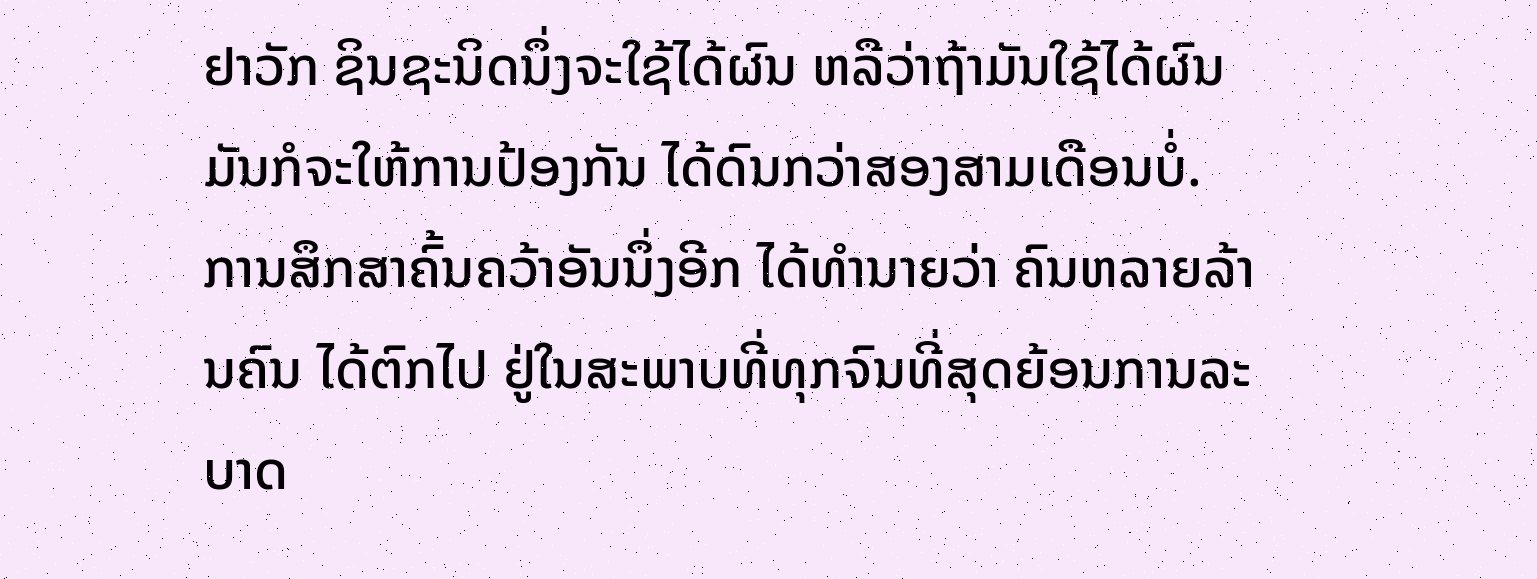ຢາວັກ ຊິນຊະນິດນຶ່ງຈະໃຊ້ໄດ້ຜົນ ຫລືວ່າຖ້າມັນໃຊ້ໄດ້ຜົນ ມັນກໍຈະໃຫ້ການປ້ອງກັນ ໄດ້ດົນກວ່າສອງສາມເດືອນບໍ່.
ການສຶກສາຄົ້ນຄວ້າອັນນຶ່ງອີກ ໄດ້ທໍານາຍວ່າ ຄົນຫລາຍລ້ານຄົນ ໄດ້ຕົກໄປ ຢູ່ໃນສະພາບທີ່ທຸກຈົນທີ່ສຸດຍ້ອນການລະບາດ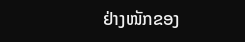ຢ່າງໜັກຂອງ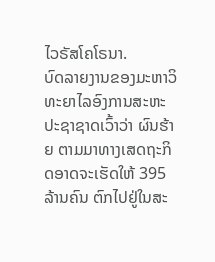ໄວຣັສໂຄໂຣນາ.
ບົດລາຍງານຂອງມະຫາວິທະຍາໄລອົງການສະຫະປະຊາຊາດເວົ້າວ່າ ຜົນຮ້າຍ ຕາມມາທາງເສດຖະກິດອາດຈະເຮັດໃຫ້ 395 ລ້ານຄົນ ຕົກໄປຢູ່ໃນສະ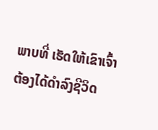ພາບທີ່ ເຮັດໃຫ້ເຂົາເຈົ້າຕ້ອງໄດ້ດໍາລົງຊີວິດ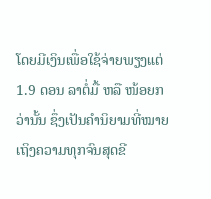ໂດຍມີເງິນເພື່ອໃຊ້ຈ່າຍພຽງແຕ່ 1.9 ດອນ ລາຕໍ່ມື້ ຫລື ໜ້ອຍກວ່ານັ້ນ ຊຶ່ງເປັນຄໍານິຍາມທີ່ໝາຍເຖິງຄວາມທຸກຈົນສຸດຂີ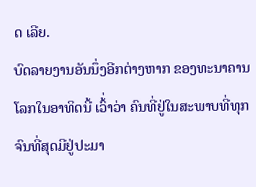ດ ເລີຍ.
ບົດລາຍງານອັນນຶ່ງອີກຕ່າງຫາກ ຂອງທະນາຄານໂລກໃນອາທິດນີ້ ເວົ້່າວ່າ ຄົນທີ່ຢູ່ໃນສະພາບທີ່ທຸກຈົນທີ່ສຸດມີຢູ່ປະມາ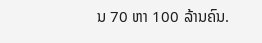ນ 70 ຫາ 100 ລ້ານຄົນ.